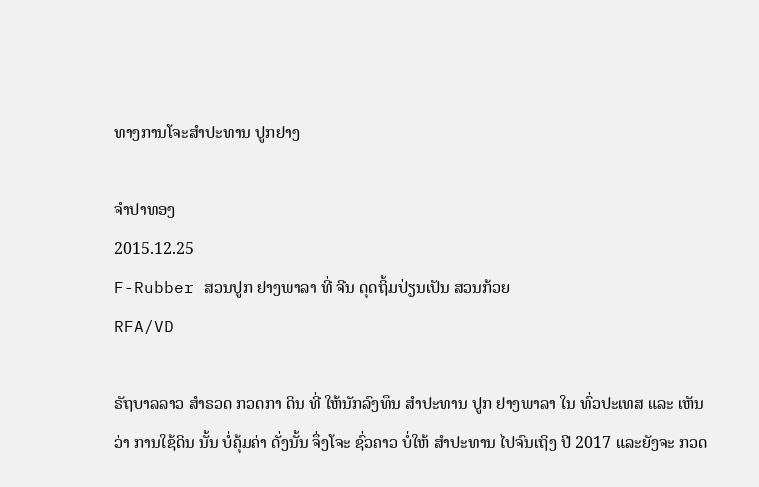ທາງການໂຈະສຳປະທານ ປູກຢາງ

ຈໍາປາທອງ
2015.12.25
F-Rubber ສວນປູກ ຢາງພາລາ ທີ່ ຈີນ ດຸດຖິ້ມປ່ຽນເປັນ ສວນກ້ວຍ
RFA/VD

ຣັຖບາລລາວ ສຳຣວດ ກວດກາ ດິນ ທີ່ ໃຫ້ນັກລົງທຶນ ສຳປະທານ ປູກ ຢາງພາລາ ໃນ ທົ່ວປະເທສ ແລະ ເຫັນວ່າ ການໃຊ້ດິນ ນັ້ນ ບໍ່ຄຸ້ມຄ່າ ດັ່ງນັ້ນ ຈຶ່ງໂຈະ ຊົ່ວຄາວ ບໍ່ໃຫ້ ສຳປະທານ ໄປຈົນເຖິງ ປີ 2017 ແລະຍັງຈະ ກວດ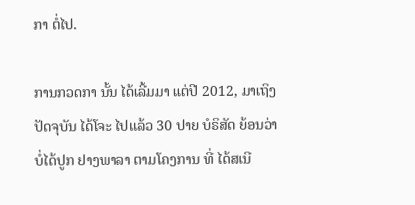ກາ ຕໍ່ໄປ.

ການກວດກາ ນັ້ນ ໄດ້ເລີ້ມມາ ແຕ່ປີ 2012, ມາເຖິງ ປັດຈຸບັນ ໄດ້ໂຈະ ໄປແລ້ວ 30 ປາຍ ບໍຣິສັດ ຍ້ອນວ່າ ບໍ່ໄດ້ປູກ ຢາງພາລາ ຕາມໂຄງການ ທີ່ ໄດ້ສເນີ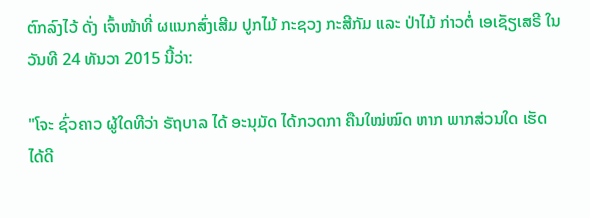ຕົກລົງໄວ້ ດັ່ງ ເຈົ້າໜ້າທີ່ ຜແນກສົ່ງເສີມ ປູກໄມ້ ກະຊວງ ກະສີກັມ ແລະ ປ່າໄມ້ ກ່າວຕໍ່ ເອເຊັຽເສຣີ ໃນ ວັນທີ 24 ທັນວາ 2015 ນີ້ວ່າ:

"ໂຈະ ຊົ່ວຄາວ ຜູ້ໃດທີວ່າ ຣັຖບາລ ໄດ້ ອະນຸມັດ ໄດ້ກວດກາ ຄືນໃໝ່ໝົດ ຫາກ ພາກສ່ວນໃດ ເຮັດໄດ້ດີ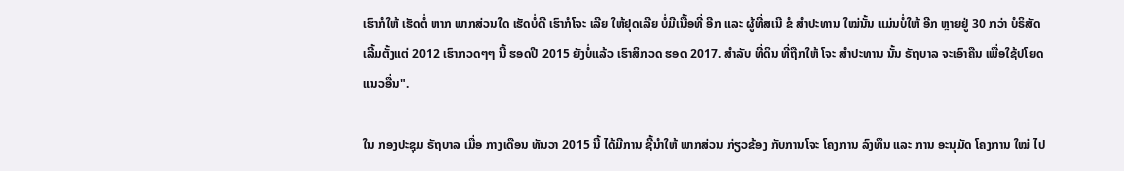ເຮົາກໍໃຫ້ ເຮັດຕໍ່ ຫາກ ພາກສ່ວນໃດ ເຮັດບໍ່ດີ ເຮົາກໍໂຈະ ເລີຍ ໃຫ້ຢຸດເລີຍ ບໍ່ມີເນື້ອທີ່ ອີກ ແລະ ຜູ້ທີ່ສເນີ ຂໍ ສຳປະທານ ໃໝ່ນັ້ນ ແມ່ນບໍ່ໃຫ້ ອີກ ຫຼາຍຢູ່ 30 ກວ່າ ບໍຣິສັດ ເລີ້ມຕັ້ງແຕ່ 2012 ເຮົາກວດໆໆ ນີ້ ຮອດປີ 2015 ຍັງບໍ່ແລ້ວ ເຮົາສິກວດ ຮອດ 2017. ສຳລັບ ທີ່ດິນ ທີ່ຖືກໃຫ້ ໂຈະ ສຳປະທານ ນັ້ນ ຣັຖບາລ ຈະເອົາຄືນ ເພື່ອໃຊ້ປໂຍດ ແນວອື່ນ".

ໃນ ກອງປະຊຸມ ຣັຖບາລ ເມື່ອ ກາງເດືອນ ທັນວາ 2015 ນີ້ ໄດ້ມີການ ຊີ້ນຳໃຫ້ ພາກສ່ວນ ກ່ຽວຂ້ອງ ກັບການໂຈະ ໂຄງການ ລົງທຶນ ແລະ ການ ອະນຸມັດ ໂຄງການ ໃໝ່ ໄປ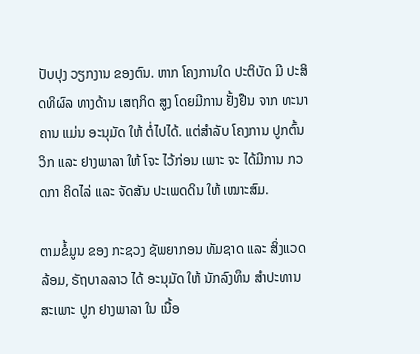ປັບປຸງ ວຽກງານ ຂອງຕົນ. ຫາກ ໂຄງການໃດ ປະຕິບັດ ມີ ປະສິດທິຜົລ ທາງດ້ານ ເສຖກິດ ສູງ ໂດຍມີການ ຢັ້ງຢືນ ຈາກ ທະນາຄານ ແມ່ນ ອະນຸມັດ ໃຫ້ ຕໍ່ໄປໄດ້. ແຕ່ສຳລັບ ໂຄງການ ປູກຕົ້ນວິກ ແລະ ຢາງພາລາ ໃຫ້ ໂຈະ ໄວ້ກ່ອນ ເພາະ ຈະ ໄດ້ມີການ ກວດກາ ຄິດໄລ່ ແລະ ຈັດສັນ ປະເພດດິນ ໃຫ້ ເໝາະສົມ.

ຕາມຂໍ້ມູນ ຂອງ ກະຊວງ ຊັພຍາກອນ ທັມຊາດ ແລະ ສິ່ງແວດລ້ອມ, ຣັຖບາລລາວ ໄດ້ ອະນຸມັດ ໃຫ້ ນັກລົງທຶນ ສໍາປະທານ ສະເພາະ ປູກ ຢາງພາລາ ໃນ ເນື້ອ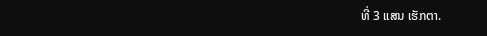ທີ່ 3 ແສນ ເຮັກຕາ.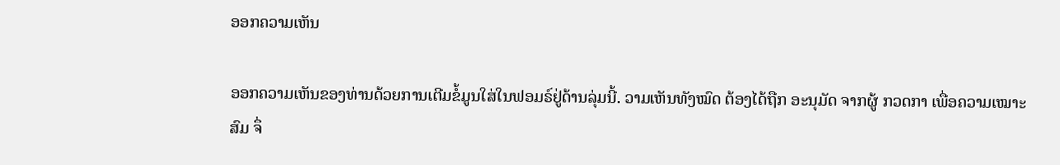ອອກຄວາມເຫັນ

ອອກຄວາມເຫັນຂອງທ່ານດ້ວຍການເຕີມຂໍ້ມູນໃສ່ໃນຟອມຣ໌ຢູ່ດ້ານລຸ່ມນີ້. ວາມເຫັນທັງໝົດ ຕ້ອງໄດ້ຖືກ ອະນຸມັດ ຈາກຜູ້ ກວດກາ ເພື່ອຄວາມເໝາະສົມ ຈຶ່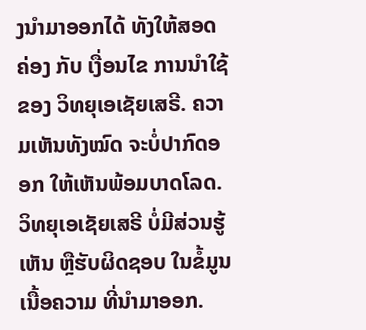ງນໍາມາອອກໄດ້ ທັງໃຫ້ສອດຄ່ອງ ກັບ ເງື່ອນໄຂ ການນຳໃຊ້ ຂອງ ວິທຍຸເອເຊັຍເສຣີ. ຄວາມເຫັນທັງໝົດ ຈະບໍ່ປາກົດອອກ ໃຫ້ເຫັນພ້ອມບາດໂລດ. ວິທຍຸເອເຊັຍເສຣີ ບໍ່ມີສ່ວນຮູ້ເຫັນ ຫຼືຮັບຜິດຊອບ ໃນຂໍ້ມູນເນື້ອຄວາມ ທີ່ນໍາມາອອກ.